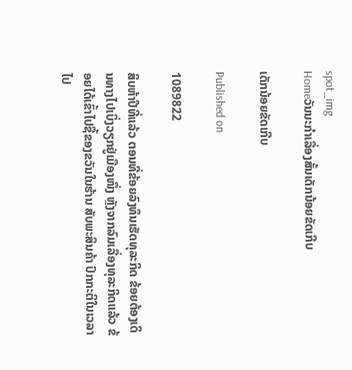spot_img
Homeວັນນະກຳເລື່ອງສັ້ນເດັກນ້ອຍຂັດເກີບ

ເດັກນ້ອຍຂັດເກີບ

Published on

1089822

ສິບຫ້າປີທີ່ແລ້ວ ຕອນທີ່ຂ້ອຍລົງທຶນເຮັດທຸລະກິດ ຂ້ອຍຕ້ອງເດິນທາງໄປເບິ່ງວຽກຢູ່ເມືອງໜຶ່ງ ຫຼັງຈາກລົມເລື່ອງທຸລະກິດແລ້ວ ຂ້ອຍໄດ້ເຂົ້າໄປຊື້ຂອງຂວັນໃນຮ້ານ ສັບພະສິນຄ້າ ປົກກະຕິໃນເວລາໄປ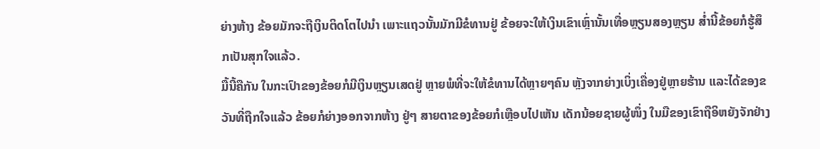ຍ່າງຫ້າງ ຂ້ອຍມັກຈະຖືເງິນຕິດໂຕໄປນຳ ເພາະແຖວນັ້ນມັກມີຂໍທານຢູ່ ຂ້ອຍຈະໃຫ້ເງິນເຂົາເຫຼົ່ານັ້ນເທື່ອຫຼຽນສອງຫຼຽນ ສ່ຳນີ້ຂ້ອຍກໍຮູ້ສຶກເປັນສຸກໃຈແລ້ວ.
ມື້ນີ້ຄືກັນ ໃນກະເປົາຂອງຂ້ອຍກໍມີເງິນຫຼຽນເສດຢູ່ ຫຼາຍພໍທີ່ຈະໃຫ້ຂໍທານໄດ້ຫຼາຍໆຄົນ ຫຼັງຈາກຍ່າງເບິ່ງເຄື່ອງຢູ່ຫຼາຍຮ້ານ ແລະໄດ້ຂອງຂວັນທີ່ຖືກໃຈແລ້ວ ຂ້ອຍກໍຍ່າງອອກຈາກຫ້າງ ຢູ່ໆ ສາຍຕາຂອງຂ້ອຍກໍເຫຼືອບໄປເຫັນ ເດັກນ້ອຍຊາຍຜູ້ໜຶ່ງ ໃນມືຂອງເຂົາຖືອິຫຍັງຈັກຢ່າງ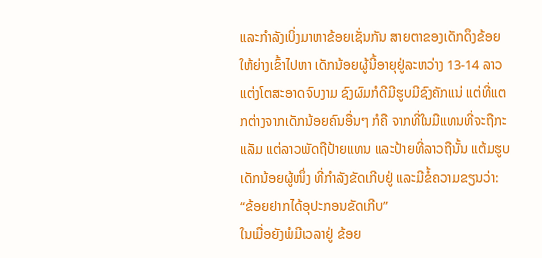ແລະກຳລັງເບິ່ງມາຫາຂ້ອຍເຊັ່ນກັນ ສາຍຕາຂອງເດັກດຶງຂ້ອຍໃຫ້ຍ່າງເຂົ້າໄປຫາ ເດັກນ້ອຍຜູ້ນີ້ອາຍຸຢູ່ລະຫວ່າງ 13-14 ລາວແຕ່ງໂຕສະອາດຈົບງາມ ຊົງຜົມກໍດີມີຮູບມີຊົງຄັກແນ່ ແຕ່ທີ່ແຕກຕ່າງຈາກເດັກນ້ອຍຄົນອື່ນໆ ກໍຄື ຈາກທີ່ໃນມືແທນທີ່ຈະຖືກະແລັມ ແຕ່ລາວພັດຖືປ້າຍແທນ ແລະປ້າຍທີ່ລາວຖືນັ້ນ ແຕ້ມຮູບເດັກນ້ອຍຜູ້ໜຶ່ງ ທີ່ກຳລັງຂັດເກີບຢູ່ ແລະມີຂໍ້ຄວາມຂຽນວ່າ:
“ຂ້ອຍຢາກໄດ້ອຸປະກອນຂັດເກີບ”
ໃນເມື່ອຍັງພໍມີເວລາຢູ່ ຂ້ອຍ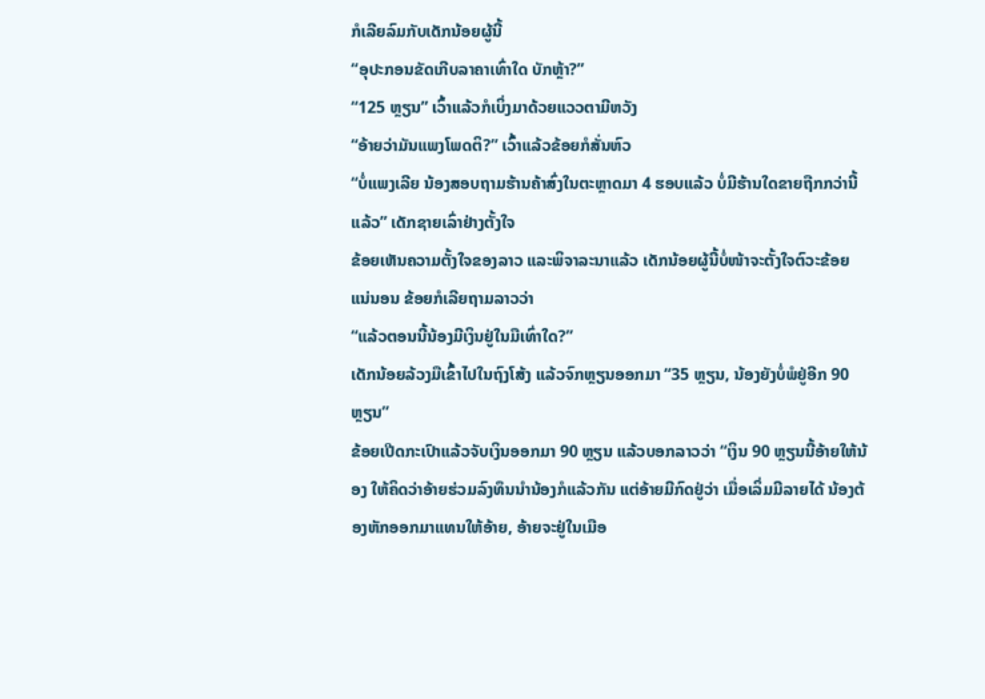ກໍເລີຍລົມກັບເດັກນ້ອຍຜູ້ນີ້
“ອຸປະກອນຂັດເກີບລາຄາເທົ່າໃດ ບັກຫຼ້າ?”
“125 ຫຼຽນ” ເວົ້າແລ້ວກໍເບິ່ງມາດ້ວຍແວວຕາມີຫວັງ
“ອ້າຍວ່າມັນແພງໂພດຕິ?” ເວົ້າແລ້ວຂ້ອຍກໍສັ່ນຫົວ
“ບໍ່ແພງເລີຍ ນ້ອງສອບຖາມຮ້ານຄ້າສົ່ງໃນຕະຫຼາດມາ 4 ຮອບແລ້ວ ບໍ່ມີຮ້ານໃດຂາຍຖືກກວ່ານີ້ແລ້ວ” ເດັກຊາຍເລົ່າຢ່າງຕັ້ງໃຈ
ຂ້ອຍເຫັນຄວາມຕັ້ງໃຈຂອງລາວ ແລະພິຈາລະນາແລ້ວ ເດັກນ້ອຍຜູ້ນີ້ບໍ່ໜ້າຈະຕັ້ງໃຈຕົວະຂ້ອຍ ແນ່ນອນ ຂ້ອຍກໍເລີຍຖາມລາວວ່າ
“ແລ້ວຕອນນີ້ນ້ອງມີເງິນຢູ່ໃນມືເທົ່າໃດ?”
ເດັກນ້ອຍລ້ວງມືເຂົ້າໄປໃນຖົງໂສ້ງ ແລ້ວຈົກຫຼຽນອອກມາ “35 ຫຼຽນ, ນ້ອງຍັງບໍ່ພໍຢູ່ອີກ 90 ຫຼຽນ”
ຂ້ອຍເປີດກະເປົາແລ້ວຈັບເງິນອອກມາ 90 ຫຼຽນ ແລ້ວບອກລາວວ່າ “ເງິນ 90 ຫຼຽນນີ້ອ້າຍໃຫ້ນ້ອງ ໃຫ້ຄິດວ່າອ້າຍຮ່ວມລົງທຶນນຳນ້ອງກໍແລ້ວກັນ ແຕ່ອ້າຍມີກົດຢູ່ວ່າ ເມື່ອເລິ່ມມີລາຍໄດ້ ນ້ອງຕ້ອງຫັກອອກມາແທນໃຫ້ອ້າຍ, ອ້າຍຈະຢູ່ໃນເມືອ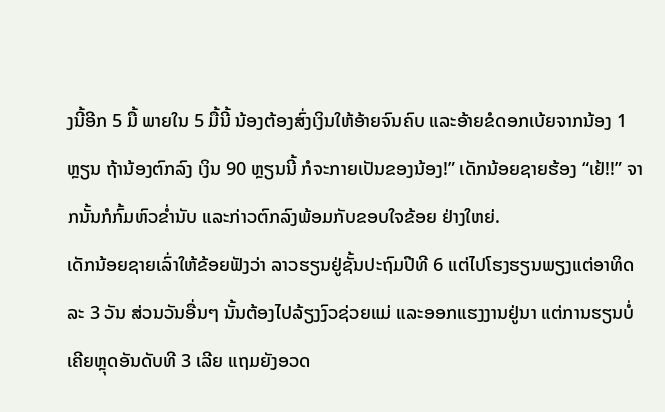ງນີ້ອີກ 5 ມື້ ພາຍໃນ 5 ມື້ນີ້ ນ້ອງຕ້ອງສົ່ງເງິນໃຫ້ອ້າຍຈົນຄົບ ແລະອ້າຍຂໍດອກເບ້ຍຈາກນ້ອງ 1 ຫຼຽນ ຖ້ານ້ອງຕົກລົງ ເງິນ 90 ຫຼຽນນີ້ ກໍຈະກາຍເປັນຂອງນ້ອງ!” ເດັກນ້ອຍຊາຍຮ້ອງ “ເຢ້!!” ຈາກນັ້ນກໍກົ້ມຫົວຂ່ຳນັບ ແລະກ່າວຕົກລົງພ້ອມກັບຂອບໃຈຂ້ອຍ ຢ່າງໃຫຍ່.
ເດັກນ້ອຍຊາຍເລົ່າໃຫ້ຂ້ອຍຟັງວ່າ ລາວຮຽນຢູ່ຊັ້ນປະຖົມປີທີ 6 ແຕ່ໄປໂຮງຮຽນພຽງແຕ່ອາທິດລະ 3 ວັນ ສ່ວນວັນອື່ນໆ ນັ້ນຕ້ອງໄປລ້ຽງງົວຊ່ວຍແມ່ ແລະອອກແຮງງານຢູ່ນາ ແຕ່ການຮຽນບໍ່ເຄີຍຫຼຸດອັນດັບທີ 3 ເລີຍ ແຖມຍັງອວດ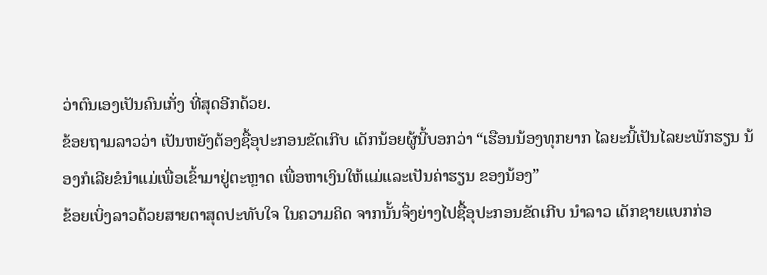ວ່າຕົນເອງເປັນຄົນເກັ່ງ ທີ່ສຸດອີກດ້ວຍ.
ຂ້ອຍຖາມລາວວ່າ ເປັນຫຍັງຕ້ອງຊື້ອຸປະກອນຂັດເກີບ ເດັກນ້ອຍຜູ້ນີ້ບອກວ່າ “ເຮືອນນ້ອງທຸກຍາກ ໄລຍະນີ້ເປັນໄລຍະພັກຮຽນ ນ້ອງກໍເລີຍຂໍນຳແມ່ເພື່ອເຂົ້າມາຢູ່ຕະຫຼາດ ເພື່ອຫາເງິນໃຫ້ແມ່ແລະເປັນຄ່າຮຽນ ຂອງນ້ອງ”
ຂ້ອຍເບິ່ງລາວດ້ວຍສາຍຕາສຸດປະທັບໃຈ ໃນຄວາມຄິດ ຈາກນັ້ນຈຶ່ງຍ່າງໄປຊື້ອຸປະກອນຂັດເກີບ ນຳລາວ ເດັກຊາຍແບກກ່ອ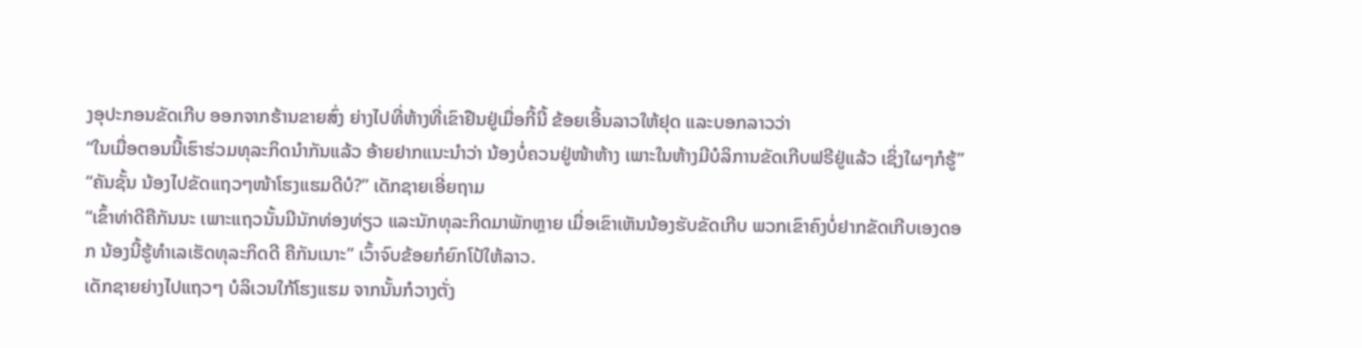ງອຸປະກອນຂັດເກີບ ອອກຈາກຮ້ານຂາຍສົ່ງ ຍ່າງໄປທີ່ຫ້າງທີ່ເຂົາຢືນຢູ່ເມື່ອກີ້ນີ້ ຂ້ອຍເອີ້ນລາວໃຫ້ຢຸດ ແລະບອກລາວວ່າ
“ໃນເມື່ອຕອນນີ້ເຮົາຮ່ວມທຸລະກິດນຳກັນແລ້ວ ອ້າຍຢາກແນະນຳວ່າ ນ້ອງບໍ່ຄວນຢູ່ໜ້າຫ້າງ ເພາະໃນຫ້າງມີບໍລິການຂັດເກີບຟຣີຢູ່ແລ້ວ ເຊິ່ງໃຜໆກໍຮູ້”
“ຄັນຊັ້ນ ນ້ອງໄປຂັດແຖວໆໜ້າໂຮງແຮມດີບໍ?” ເດັກຊາຍເອີ່ຍຖາມ
“ເຂົ້າທ່າດີຄືກັນນະ ເພາະແຖວນັ້ນມີນັກທ່ອງທ່ຽວ ແລະນັກທຸລະກິດມາພັກຫຼາຍ ເມື່ອເຂົາເຫັນນ້ອງຮັບຂັດເກີບ ພວກເຂົາຄົງບໍ່ຢາກຂັດເກີບເອງດອກ ນ້ອງນີ້ຮູ້ທຳເລເຮັດທຸລະກິດດີ ຄືກັນເນາະ” ເວົ້າຈົບຂ້ອຍກໍຍົກໂປ້ໃຫ້ລາວ.
ເດັກຊາຍຍ່າງໄປແຖວໆ ບໍລິເວນໃກ້ໂຮງແຮມ ຈາກນັ້ນກໍວາງຕັ່ງ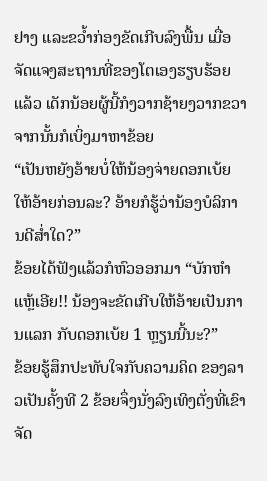ຢາງ ແລະຂວ້ຳກ່ອງຂັດເກີບລົງພື້ນ ເມື່ອຈັດແຈງສະຖານທີ່ຂອງໂຕເອງຮຽບຮ້ອຍແລ້ວ ເດັກນ້ອຍຜູ້ນີ້ກໍງວາກຊ້າຍງວາກຂວາ ຈາກນັ້ນກໍເບິ່ງມາຫາຂ້ອຍ
“ເປັນຫຍັງອ້າຍບໍ່ໃຫ້ນ້ອງຈ່າຍດອກເບ້ຍ ໃຫ້ອ້າຍກ່ອນລະ? ອ້າຍກໍຮູ້ວ່ານ້ອງບໍລິການດີສ່ຳໃດ?”
ຂ້ອຍໄດ້ຟັງແລ້ວກໍຫົວອອກມາ “ບັກຫຳແຫຼ້ເອີຍ!! ນ້ອງຈະຂັດເກີບໃຫ້ອ້າຍເປັນການແລກ ກັບດອກເບ້ຍ 1 ຫຼຽນນີ້ນະ?”
ຂ້ອຍຮູ້ສຶກປະທັບໃຈກັບຄວາມຄິດ ຂອງລາວເປັນຄັ້ງທີ 2 ຂ້ອຍຈຶ່ງນັ່ງລົງເທິງຕັ່ງທີ່ເຂົາຈັດ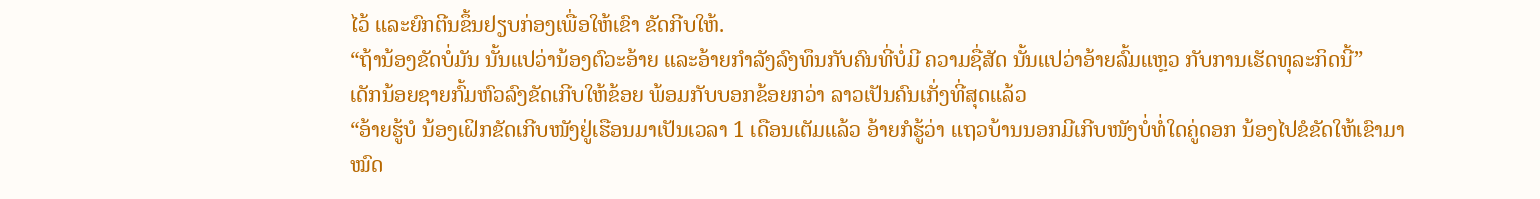ໄວ້ ແລະຍົກຕີນຂຶ້ນຢຽບກ່ອງເພື່ອໃຫ້ເຂົາ ຂັດກີບໃຫ້.
“ຖ້ານ້ອງຂັດບໍ່ມັນ ນັ້ນແປວ່ານ້ອງຕົວະອ້າຍ ແລະອ້າຍກຳລັງລົງທຶນກັບຄົນທີ່ບໍ່ມີ ຄວາມຊື່ສັດ ນັ້ນແປວ່າອ້າຍລົ້ມແຫຼວ ກັບການເຮັດທຸລະກິດນີ້”
ເດັກນ້ອຍຊາຍກົ້ມຫົວລົງຂັດເກີບໃຫ້ຂ້ອຍ ພ້ອມກັບບອກຂ້ອຍກວ່າ ລາວເປັນຄົນເກັ່ງທີ່ສຸດແລ້ວ
“ອ້າຍຮູ້ບໍ ນ້ອງເຝິກຂັດເກີບໜັງຢູ່ເຮືອນມາເປັນເວລາ 1 ເດືອນເຕັມແລ້ວ ອ້າຍກໍຮູ້ວ່າ ແຖວບ້ານນອກມີເກີບໜັງບໍ່ທໍ່ໃດຄູ່ດອກ ນ້ອງໄປຂໍຂັດໃຫ້ເຂົາມາໝົດ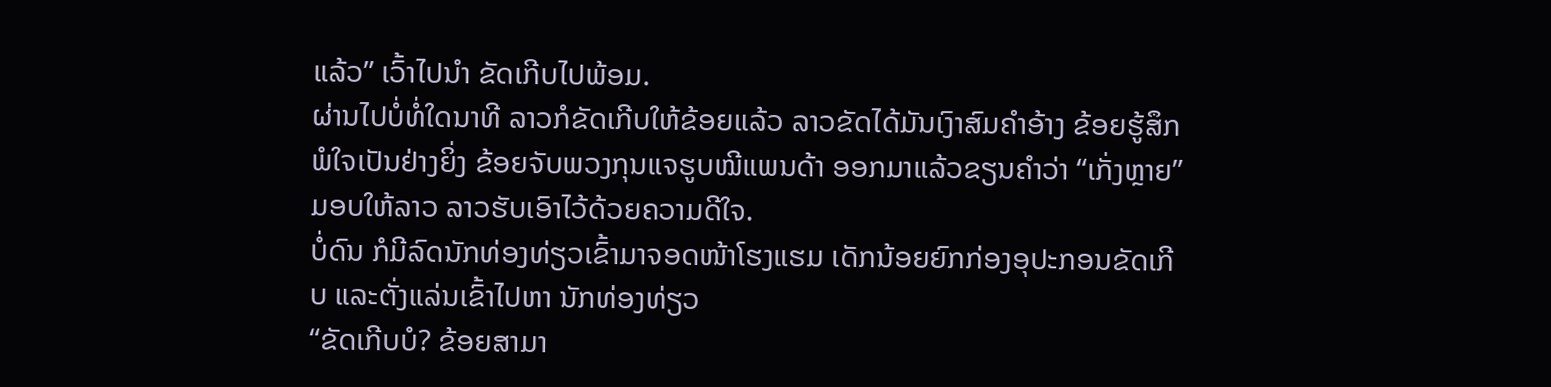ແລ້ວ” ເວົ້າໄປນຳ ຂັດເກີບໄປພ້ອມ.
ຜ່ານໄປບໍ່ທໍ່ໃດນາທີ ລາວກໍຂັດເກີບໃຫ້ຂ້ອຍແລ້ວ ລາວຂັດໄດ້ມັນເງົາສົມຄຳອ້າງ ຂ້ອຍຮູ້ສຶກພໍໃຈເປັນຢ່າງຍິ່ງ ຂ້ອຍຈັບພວງກຸນແຈຮູບໝີແພນດ້າ ອອກມາແລ້ວຂຽນຄຳວ່າ “ເກັ່ງຫຼາຍ” ມອບໃຫ້ລາວ ລາວຮັບເອົາໄວ້ດ້ວຍຄວາມດີໃຈ.
ບໍ່ດົນ ກໍມີລົດນັກທ່ອງທ່ຽວເຂົ້າມາຈອດໜ້າໂຮງແຮມ ເດັກນ້ອຍຍົກກ່ອງອຸປະກອນຂັດເກີບ ແລະຕັ່ງແລ່ນເຂົ້າໄປຫາ ນັກທ່ອງທ່ຽວ
“ຂັດເກີບບໍ? ຂ້ອຍສາມາ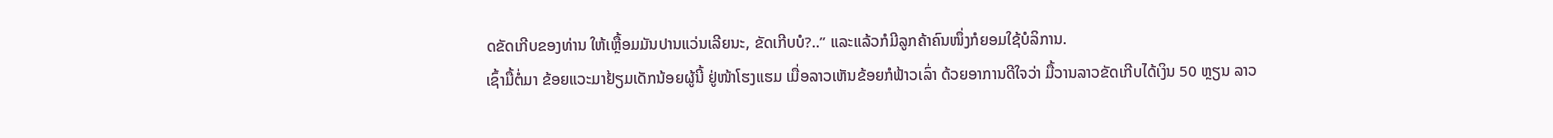ດຂັດເກີບຂອງທ່ານ ໃຫ້ເຫຼື້ອມມັນປານແວ່ນເລີຍນະ, ຂັດເກີບບໍ?..” ແລະແລ້ວກໍມີລູກຄ້າຄົນໜຶ່ງກໍຍອມໃຊ້ບໍລິການ.
ເຊົ້າມື້ຕໍ່ມາ ຂ້ອຍແວະມາຢ້ຽມເດັກນ້ອຍຜູ້ນີ້ ຢູ່ໜ້າໂຮງແຮມ ເມື່ອລາວເຫັນຂ້ອຍກໍຟ້າວເລົ່າ ດ້ວຍອາການດີໃຈວ່າ ມື້ວານລາວຂັດເກີບໄດ້ເງິນ 50 ຫຼຽນ ລາວ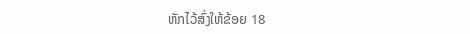ຫັກໄວ້ສົ່ງໃຫ້ຂ້ອຍ 18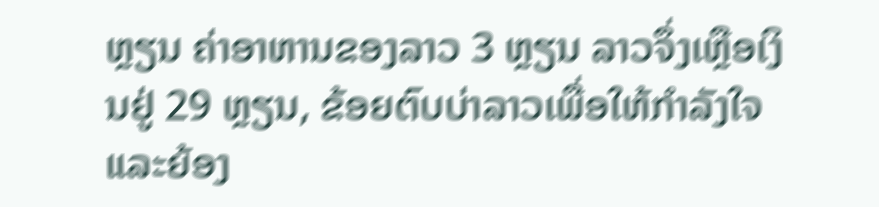ຫຼຽນ ຄ່າອາຫານຂອງລາວ 3 ຫຼຽນ ລາວຈຶ່ງເຫຼືອເງິນຢູ່ 29 ຫຼຽນ, ຂ້ອຍຕົບບ່າລາວເພື່ອໃຫ້ກຳລັງໃຈ ແລະຍ້ອງ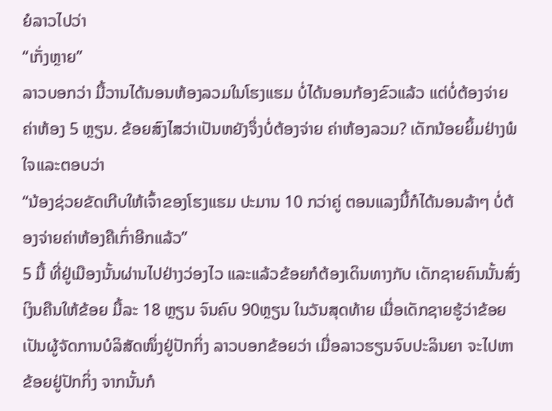ຍໍລາວໄປວ່າ
“ເກັ່ງຫຼາຍ”
ລາວບອກວ່າ ມື້ວານໄດ້ນອນຫ້ອງລວມໃນໂຮງແຮມ ບໍ່ໄດ້ນອນກ້ອງຂົວແລ້ວ ແຕ່ບໍ່ຕ້ອງຈ່າຍຄ່າຫ້ອງ 5 ຫຼຽນ. ຂ້ອຍສົງໄສວ່າເປັນຫຍັງຈຶ່ງບໍ່ຕ້ອງຈ່າຍ ຄ່າຫ້ອງລວມ? ເດັກນ້ອຍຍິ້ມຢ່າງພໍໃຈແລະຕອບວ່າ
“ນ້ອງຊ່ວຍຂັດເກີບໃຫ້ເຈົ້າຂອງໂຮງແຮມ ປະມານ 10 ກວ່າຄູ່ ຕອນແລງນີ້ກໍໄດ້ນອນລ້າໆ ບໍ່ຕ້ອງຈ່າຍຄ່າຫ້ອງຄືເກົ່າອີກແລ້ວ”
5 ມື້ ທີ່ຢູ່ເມືອງນັ້ນຜ່ານໄປຢ່າງວ່ອງໄວ ແລະແລ້ວຂ້ອຍກໍຕ້ອງເດິນທາງກັບ ເດັກຊາຍຄົນນັ້ນສົ່ງເງິນຄືນໃຫ້ຂ້ອຍ ມື້ລະ 18 ຫຼຽນ ຈົນຄົບ 90ຫຼຽນ ໃນວັນສຸດທ້າຍ ເມື່ອເດັກຊາຍຮູ້ວ່າຂ້ອຍ ເປັນຜູ້ຈັດການບໍລິສັດໜຶ່ງຢູ່ປັກກິ່ງ ລາວບອກຂ້ອຍວ່າ ເມື່ອລາວຮຽນຈົບປະລິນຍາ ຈະໄປຫາຂ້ອຍຢູ່ປັກກິ່ງ ຈາກນັ້ນກໍ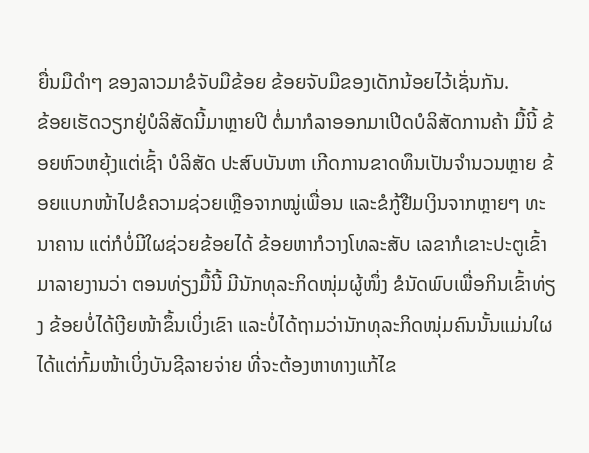ຍື່ນມືດຳໆ ຂອງລາວມາຂໍຈັບມືຂ້ອຍ ຂ້ອຍຈັບມືຂອງເດັກນ້ອຍໄວ້ເຊັ່ນກັນ.
ຂ້ອຍເຮັດວຽກຢູ່ບໍລິສັດນີ້ມາຫຼາຍປີ ຕໍ່ມາກໍລາອອກມາເປີດບໍລິສັດການຄ້າ ມື້ນີ້ ຂ້ອຍຫົວຫຍຸ້ງແຕ່ເຊົ້າ ບໍລິສັດ ປະສົບບັນຫາ ເກີດການຂາດທຶນເປັນຈຳນວນຫຼາຍ ຂ້ອຍແບກໜ້າໄປຂໍຄວາມຊ່ວຍເຫຼືອຈາກໝູ່ເພື່ອນ ແລະຂໍກູ້ຢືມເງິນຈາກຫຼາຍໆ ທະນາຄານ ແຕ່ກໍບໍ່ມີໃຜຊ່ວຍຂ້ອຍໄດ້ ຂ້ອຍຫາກໍວາງໂທລະສັບ ເລຂາກໍເຂາະປະຕູເຂົ້າມາລາຍງານວ່າ ຕອນທ່ຽງມື້ນີ້ ມີນັກທຸລະກິດໜຸ່ມຜູ້ໜຶ່ງ ຂໍນັດພົບເພື່ອກິນເຂົ້າທ່ຽງ ຂ້ອຍບໍ່ໄດ້ເງີຍໜ້າຂຶ້ນເບິ່ງເຂົາ ແລະບໍ່ໄດ້ຖາມວ່ານັກທຸລະກິດໜຸ່ມຄົນນັ້ນແມ່ນໃຜ ໄດ້ແຕ່ກົ້ມໜ້າເບິ່ງບັນຊີລາຍຈ່າຍ ທີ່ຈະຕ້ອງຫາທາງແກ້ໄຂ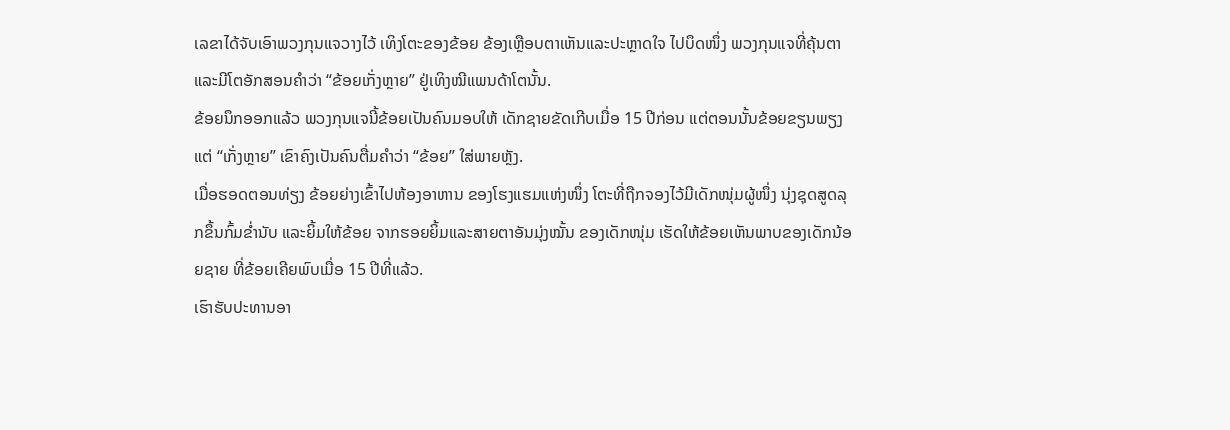ເລຂາໄດ້ຈັບເອົາພວງກຸນແຈວາງໄວ້ ເທິງໂຕະຂອງຂ້ອຍ ຂ້ອງເຫຼືອບຕາເຫັນແລະປະຫຼາດໃຈ ໄປບຶດໜຶ່ງ ພວງກຸນແຈທີ່ຄຸ້ນຕາແລະມີໂຕອັກສອນຄຳວ່າ “ຂ້ອຍເກັ່ງຫຼາຍ” ຢູ່ເທິງໝີແພນດ້າໂຕນັ້ນ.
ຂ້ອຍນຶກອອກແລ້ວ ພວງກຸນແຈນີ້ຂ້ອຍເປັນຄົນມອບໃຫ້ ເດັກຊາຍຂັດເກີບເມື່ອ 15 ປີກ່ອນ ແຕ່ຕອນນັ້ນຂ້ອຍຂຽນພຽງແຕ່ “ເກັ່ງຫຼາຍ” ເຂົາຄົງເປັນຄົນຕື່ມຄຳວ່າ “ຂ້ອຍ” ໃສ່ພາຍຫຼັງ.
ເມື່ອຮອດຕອນທ່ຽງ ຂ້ອຍຍ່າງເຂົ້າໄປຫ້ອງອາຫານ ຂອງໂຮງແຮມແຫ່ງໜຶ່ງ ໂຕະທີ່ຖືກຈອງໄວ້ມີເດັກໜຸ່ມຜູ້ໜຶ່ງ ນຸ່ງຊຸດສູດລຸກຂຶ້ນກົ້ມຂ່ຳນັບ ແລະຍິ້ມໃຫ້ຂ້ອຍ ຈາກຮອຍຍິ້ມແລະສາຍຕາອັນມຸ່ງໝັ້ນ ຂອງເດັກໜຸ່ມ ເຮັດໃຫ້ຂ້ອຍເຫັນພາບຂອງເດັກນ້ອຍຊາຍ ທີ່ຂ້ອຍເຄີຍພົບເມື່ອ 15 ປີທີ່ແລ້ວ.
ເຮົາຮັບປະທານອາ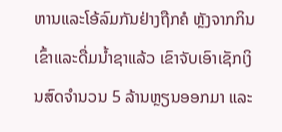ຫານແລະໂອ້ລົມກັນຢ່າງຖືກຄໍ ຫຼັງຈາກກິນເຂົ້າແລະດື່ມນ້ຳຊາແລ້ວ ເຂົາຈັບເອົາເຊັກເງິນສົດຈຳນວນ 5 ລ້ານຫຼຽນອອກມາ ແລະ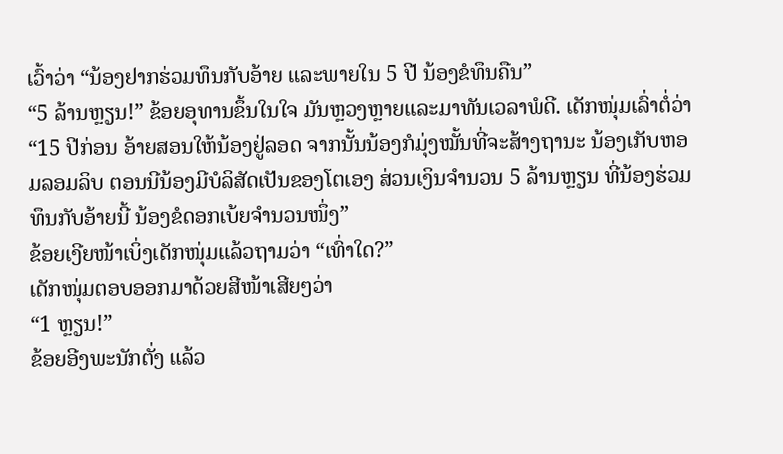ເວົ້າວ່າ “ນ້ອງຢາກຮ່ວມທຶນກັບອ້າຍ ແລະພາຍໃນ 5 ປີ ນ້ອງຂໍທຶນຄືນ”
“5 ລ້ານຫຼຽນ!” ຂ້ອຍອຸທານຂຶ້ນໃນໃຈ ມັນຫຼວງຫຼາຍແລະມາທັນເວລາພໍດີ. ເດັກໜຸ່ມເລົ່າຕໍ່ວ່າ
“15 ປີກ່ອນ ອ້າຍສອນໃຫ້ນ້ອງຢູ່ລອດ ຈາກນັ້ນນ້ອງກໍມຸ່ງໝັ້ນທີ່ຈະສ້າງຖານະ ນ້ອງເກັບຫອມລອມລິບ ຕອນນີນ້ອງມີບໍລິສັດເປັນຂອງໂຕເອງ ສ່ວນເງິນຈຳນວນ 5 ລ້ານຫຼຽນ ທີ່ນ້ອງຮ່ວມທຶນກັບອ້າຍນີ້ ນ້ອງຂໍດອກເບ້ຍຈຳນວນໜຶ່ງ”
ຂ້ອຍເງີຍໜ້າເບິ່ງເດັກໜຸ່ມແລ້ວຖາມວ່າ “ເທົ່າໃດ?”
ເດັກໜຸ່ມຕອບອອກມາດ້ວຍສີໜ້າເສີຍໆວ່າ
“1 ຫຼຽນ!”
ຂ້ອຍອີງພະນັກຕັ່ງ ແລ້ວ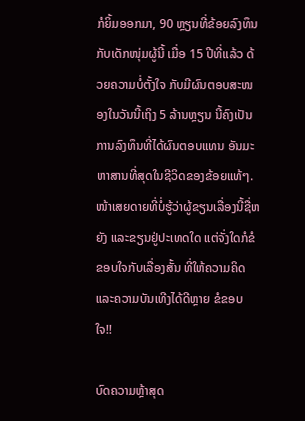ກໍຍິ້ມອອກມາ, 90 ຫຼຽນທີ່ຂ້ອຍລົງທຶນກັບເດັກໜຸ່ມຜູ້ນີ້ ເມື່ອ 15 ປີທີ່ແລ້ວ ດ້ວຍຄວາມບໍ່ຕັ້ງໃຈ ກັບມີຜົນຕອບສະໜອງໃນວັນນີ້ເຖິງ 5 ລ້ານຫຼຽນ ນີ້ຄົງເປັນການລົງທຶນທີ່ໄດ້ຜົນຕອບແທນ ອັນມະຫາສານທີ່ສຸດໃນຊີວິດຂອງຂ້ອຍແທ້ໆ.
ໜ້າເສຍດາຍທີ່ບໍ່ຮູ້ວ່າຜູ້ຂຽນເລື່ອງນີ້ຊື່ຫຍັງ ແລະຂຽນຢູ່ປະເທດໃດ ແຕ່ຈັ່ງໃດກໍຂໍຂອບໃຈກັບເລື່ອງສັ້ນ ທີ່ໃຫ້ຄວາມຄິດແລະຄວາມບັນເທີງໄດ້ດີຫຼາຍ ຂໍຂອບໃຈ!!

ບົດຄວາມຫຼ້າສຸດ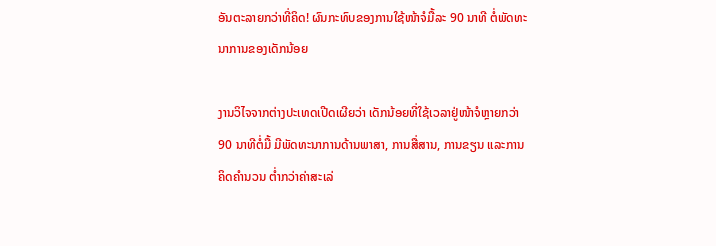ອັນຕະລາຍກວ່າທີ່ຄິດ! ຜົນກະທົບຂອງການໃຊ້ໜ້າຈໍມື້ລະ 90 ນາທີ ຕໍ່ພັດທະນາການຂອງເດັກນ້ອຍ

ງານວິໄຈຈາກຕ່າງປະເທດເປີດເຜີຍວ່າ ເດັກນ້ອຍທີ່ໃຊ້ເວລາຢູ່ໜ້າຈໍຫຼາຍກວ່າ 90 ນາທີຕໍ່ມື້ ມີພັດທະນາການດ້ານພາສາ, ການສື່ສານ, ການຂຽນ ແລະການຄິດຄຳນວນ ຕໍ່າກວ່າຄ່າສະເລ່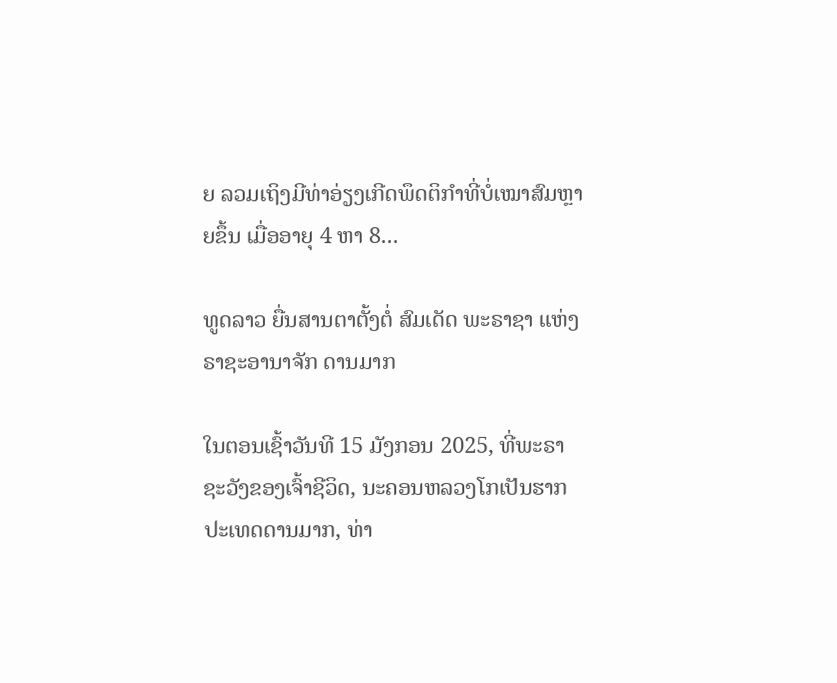ຍ ລວມເຖິງມີທ່າອ່ຽງເກີດພຶດຕິກຳທີ່ບໍ່ເໝາສົມຫຼາຍຂຶ້ນ ເມື່ອອາຍຸ 4 ຫາ 8...

ທູດລາວ ຍື່ນສານຕາຕັ້ງຕໍ່ ສົມເດັດ ພະຣາຊາ ແຫ່ງ ຣາຊະອານາຈັກ ດານມາກ

ໃນຕອນເຊົ້າວັນທີ 15 ມັງກອນ 2025, ທີ່ພະຣາຊະວັງຂອງເຈົ້າຊີວິດ, ນະຄອນຫລວງໂກເປັນຮາກ ປະເທດດານມາກ, ທ່າ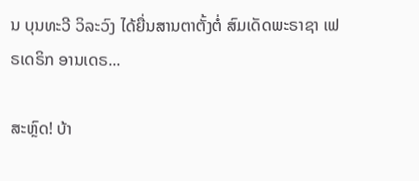ນ ບຸນທະວີ ວິລະວົງ ໄດ້ຍື່ນສານຕາຕັ້ງຕໍ່ ສົມເດັດພະຣາຊາ ເຟຣເດຣິກ ອານເດຣ...

ສະຫຼົດ! ບ້າ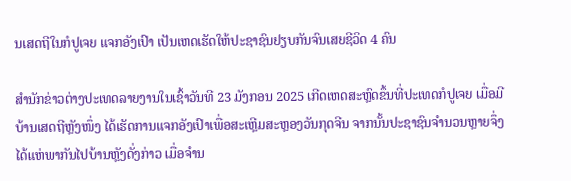ນເສດຖີໃນກໍປູເຈຍ ແຈກອັງເປົາ ເປັນເຫດເຮັດໃຫ້ປະຊາຊົນຢຽບກັນຈົນເສຍຊີວິດ 4 ຄົນ

ສຳນັກຂ່າວຕ່າງປະເທດລາຍງານໃນເຊົ້າວັນທີ 23 ມັງກອນ 2025 ເກີດເຫດສະຫຼົດຂຶ້ນທີ່ປະເທດກໍປູເຈຍ ເມື່ອມີບ້ານເສດຖີຫຼັງໜຶ່ງ ໄດ້ເຮັດການແຈກອັງເປົາເພື່ອສະເຫຼີມສະຫຼອງວັນກຸດຈີນ ຈາກນັ້ນປະຊາຊົນຈຳນວນຫຼາຍຈຶ່ງໄດ້ແຫ່ພາກັນໄປບ້ານຫຼັງດັ່ງກ່າວ ເມື່ອຈຳນ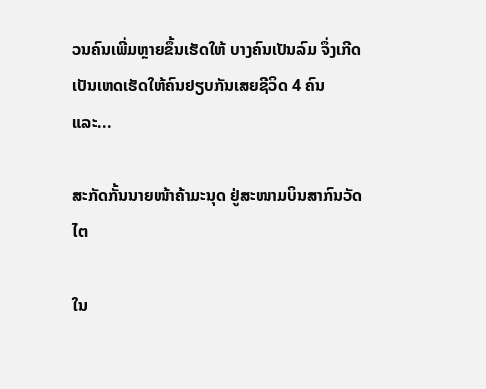ວນຄົນເພີ່ມຫຼາຍຂຶ້ນເຮັດໃຫ້ ບາງຄົນເປັນລົມ ຈຶ່ງເກີດເປັນເຫດເຮັດໃຫ້ຄົນຢຽບກັນເສຍຊີວິດ 4 ຄົນ ແລະ...

ສະກັດກັ້ນນາຍໜ້າຄ້າມະນຸດ ຢູ່ສະໜາມບິນສາກົນວັດໄຕ

ໃນ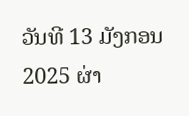ວັນທີ 13 ມັງກອນ 2025 ຜ່າ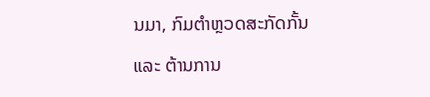ນມາ, ກົມຕໍາຫຼວດສະກັດກັ້ນ ແລະ ຕ້ານການ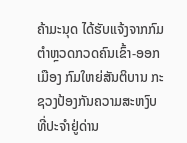ຄ້າມະນຸດ ໄດ້ຮັບແຈ້ງຈາກກົມຕໍາຫຼວດກວດຄົນເຂົ້າ-ອອກເມືອງ ກົມໃຫຍ່ສັນຕິບານ ກະຊວງປ້ອງກັນຄວາມສະຫງົບ ທີ່ປະຈຳຢູ່ດ່ານ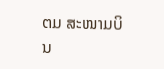ຕມ ສະໜາມບິນ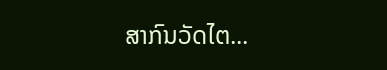ສາກົນວັດໄຕ...